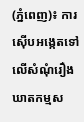(ភ្នំពេញ)៖ ការស៊ើបអង្កេតទៅលើសំណុំរឿងឃាតកម្មស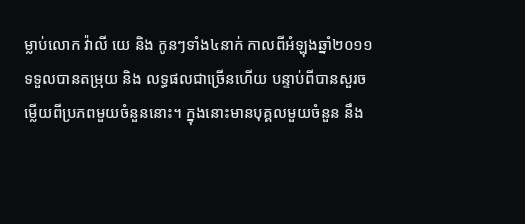ម្លាប់លោក វ៉ាលី យេ និង កូនៗទាំង៤នាក់ កាលពីអំឡុងឆ្នាំ២០១១ ទទួលបានតម្រុយ និង លទ្ធផលជាច្រើនហើយ បន្ទាប់ពីបានសួរចម្លើយពីប្រភពមួយចំនួននោះ។ ក្នុងនោះមានបុគ្គលមួយចំនួន នឹង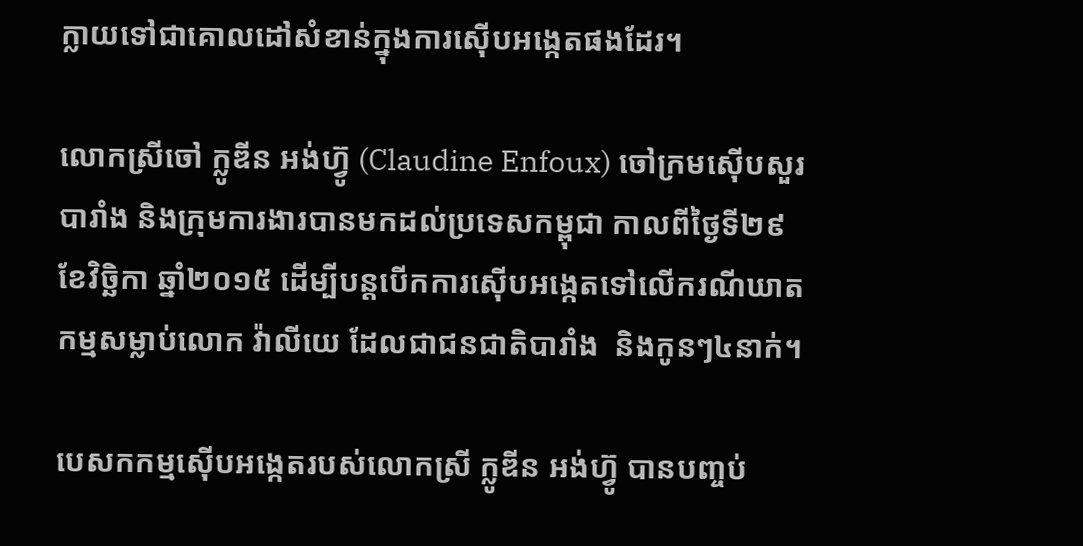ក្លាយទៅជាគោលដៅសំខាន់ក្នុងការស៊ើបអង្កេតផងដែរ។

លោកស្រីចៅ ក្លូឌីន អង់ហ៊្វូ (Claudine Enfoux) ចៅក្រមស៊ើបសួរបារាំង និងក្រុមការងារបានមកដល់ប្រទេសកម្ពុជា កាលពីថ្ងៃទី២៩ ខែវិច្ឆិកា ឆ្នាំ២០១៥ ដើម្បីបន្តបើកការស៊ើបអង្កេតទៅលើករណីឃាតកម្មសម្លាប់លោក វ៉ាលីយេ ដែលជាជនជាតិបារាំង  និងកូនៗ៤នាក់។

បេសកកម្មស៊ើបអង្កេតរបស់លោកស្រី ក្លូឌីន អង់ហ៊្វូ បានបញ្ចប់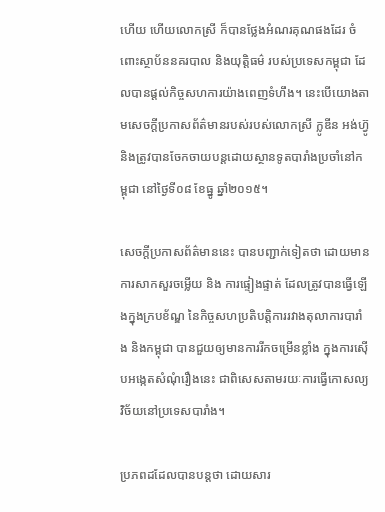ហើយ ហើយលោកស្រី ក៏បានថ្លែងអំណរគុណផងដែរ ចំពោះស្ថាប័ននគរបាល និងយុត្តិធម៌ របស់ប្រទេសកម្ពុជា ដែលបានផ្តល់កិច្ចសហការយ៉ាងពេញទំហឹង។ នេះបើយោងតាមសេចក្តីប្រកាសព័ត៌មានរបស់របស់លោកស្រី ក្លូឌីន អង់ហ៊្វូ និងត្រូវបានចែកចាយបន្តដោយស្ថានទូតបារាំងប្រចាំនៅកម្ពុជា នៅថ្ងៃទី០៨ ខែធ្នូ ឆ្នាំ២០១៥។

សេចក្តីប្រកាសព័ត៌មាននេះ បានបញ្ជាក់ទៀតថា ដោយមានការសាកសួរចម្លើយ និង ការផ្ទៀងផ្ទាត់ ដែលត្រូវបានធ្វើឡើងក្នុងក្របខ័ណ្ឌ នៃកិច្ចសហប្រតិបត្តិការរវាងតុលាការបារាំង និងកម្ពុជា បានជួយឲ្យមានការរីកចម្រើនខ្លាំង ក្នុងការស៊ើបអង្កេតសំណុំរឿងនេះ ជាពិសេសតាមរយៈការធ្វើកោសល្យវិច័យនៅប្រទេសបារាំង។

ប្រភពដដែលបានបន្តថា ដោយសារ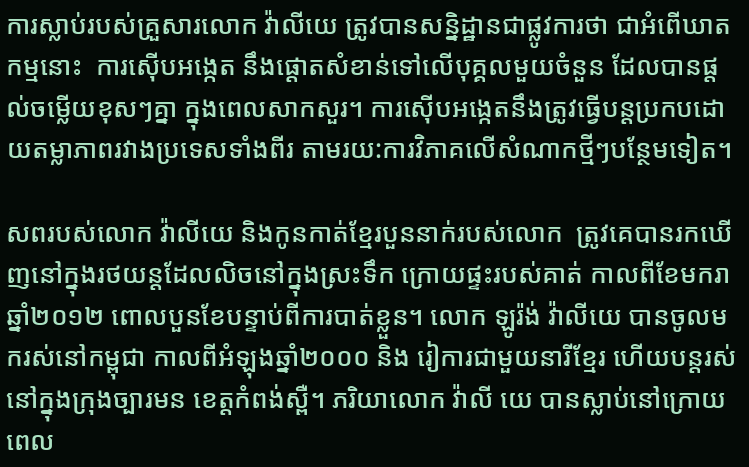ការស្លាប់របស់គ្រួសារលោក វ៉ាលីយេ ត្រូវបានសន្និដ្ឋានជាផ្លូវការថា ជាអំពើឃាតកម្មនោះ  ការស៊ើបអង្កេត នឹងផ្តោតសំខាន់ទៅលើបុគ្គលមួយចំនួន ដែលបានផ្តល់ចម្លើយខុសៗគ្នា ក្នុងពេលសាកសួរ។ ការស៊ើបអង្កេតនឹងត្រូវធ្វើបន្តប្រកបដោយតម្លាភាពរវាងប្រទេសទាំងពីរ តាមរយ:ការវិភាគលើសំណាកថ្មីៗបន្ថែមទៀត។

សពរបស់លោក វ៉ាលីយេ និងកូនកាត់ខ្មែរបួននាក់របស់លោក  ត្រូវគេបានរកឃើញនៅក្នុងរថយន្តដែលលិចនៅក្នុងស្រះទឹក ក្រោយផ្ទះរបស់គាត់ កាលពីខែមករា ឆ្នាំ២០១២ ពោលបួនខែបន្ទាប់ពីការបាត់ខ្លួន។ លោក ឡូរ៉ង់ វ៉ាលីយេ បានចូលមករស់នៅកម្ពុជា កាលពីអំឡុងឆ្នាំ២០០០ និង រៀការជាមួយនារីខ្មែរ ហើយបន្តរស់នៅក្នុងក្រុងច្បារមន ខេត្តកំពង់ស្ពឺ។ ភរិយាលោក វ៉ាលី យេ បានស្លាប់នៅក្រោយពេល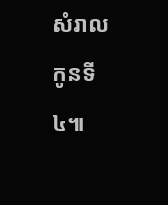សំរាលកូនទី៤៕